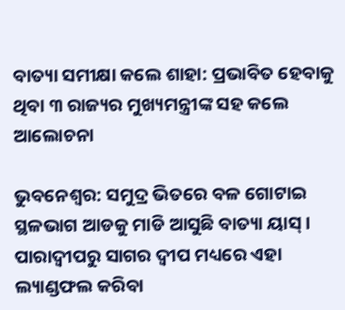ବାତ୍ୟା ସମୀକ୍ଷା କଲେ ଶାହା: ପ୍ରଭାବିତ ହେବାକୁ ଥିବା ୩ ରାଜ୍ୟର ମୁଖ୍ୟମନ୍ତ୍ରୀଙ୍କ ସହ କଲେ ଆଲୋଚନା

ଭୁବନେଶ୍ବର: ସମୁଦ୍ର ଭିତରେ ବଳ ଗୋଟାଇ ସ୍ଥଳଭାଗ ଆଡକୁ ମାଡି ଆସୁଛି ବାତ୍ୟା ୟାସ୍ । ପାରାଦ୍ୱୀପରୁ ସାଗର ଦ୍ୱୀପ ମଧ୍ୟରେ ଏହା ଲ୍ୟାଣ୍ଡଫଲ କରିବା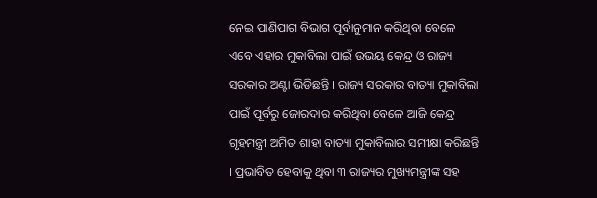ନେଇ ପାଣିପାଗ ବିଭାଗ ପୂର୍ବାନୁମାନ କରିଥିବା ବେଳେ ଏବେ ଏହାର ମୁକାବିଲା ପାଇଁ ଉଭୟ କେନ୍ଦ୍ର ଓ ରାଜ୍ୟ ସରକାର ଅଣ୍ଟା ଭିଡିଛନ୍ତି । ରାଜ୍ୟ ସରକାର ବାତ୍ୟା ମୁକାବିଲା ପାଇଁ ପୂର୍ବରୁ ଜୋରଦାର କରିଥିବା ବେଳେ ଆଜି କେନ୍ଦ୍ର ଗୃହମନ୍ତ୍ରୀ ଅମିତ ଶାହା ବାତ୍ୟା ମୁକାବିଲାର ସମୀକ୍ଷା କରିଛନ୍ତି । ପ୍ରଭାବିତ ହେବାକୁ ଥିବା ୩ ରାଜ୍ୟର ମୁଖ୍ୟମନ୍ତ୍ରୀଙ୍କ ସହ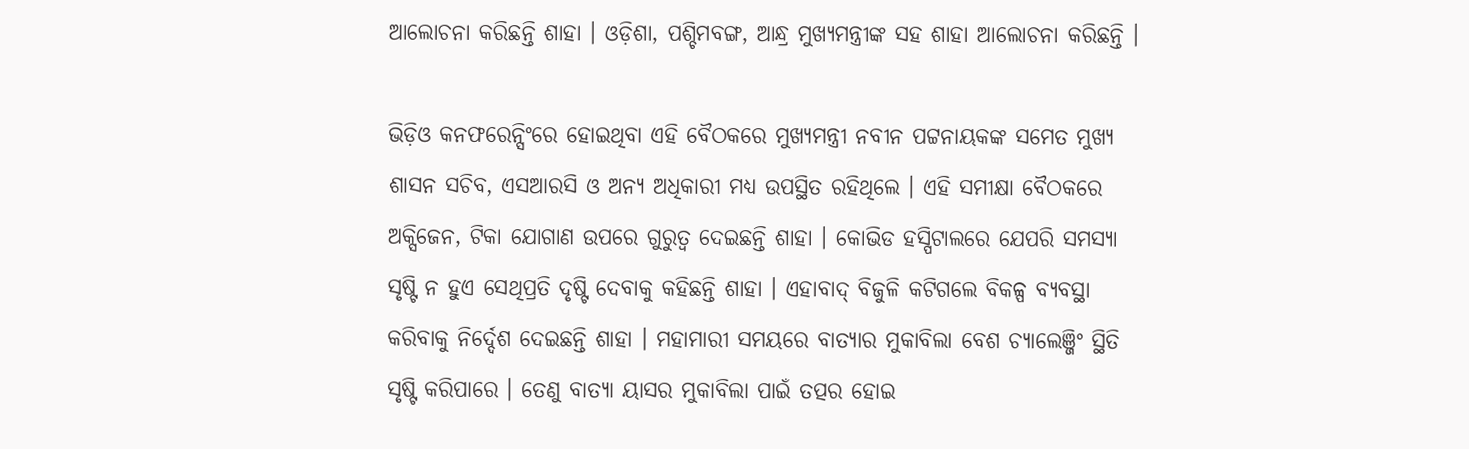ଆଲୋଚନା କରିଛନ୍ତି ଶାହା । ଓଡ଼ିଶା, ପଶ୍ଚିମବଙ୍ଗ, ଆନ୍ଧ୍ର ମୁଖ୍ୟମନ୍ତ୍ରୀଙ୍କ ସହ ଶାହା ଆଲୋଚନା କରିଛନ୍ତି ।

ଭିଡ଼ିଓ କନଫରେନ୍ସିଂରେ ହୋଇଥିବା ଏହି ବୈଠକରେ ମୁଖ୍ୟମନ୍ତ୍ରୀ ନବୀନ ପଟ୍ଟନାୟକଙ୍କ ସମେତ ମୁଖ୍ୟ ଶାସନ ସଚିବ, ଏସଆରସି ଓ ଅନ୍ୟ ଅଧିକାରୀ ମଧ୍ୟ ଉପସ୍ଥିତ ରହିଥିଲେ । ଏହି ସମୀକ୍ଷା ବୈଠକରେ ଅକ୍ସିଜେନ, ଟିକା ଯୋଗାଣ ଉପରେ ଗୁରୁତ୍ୱ ଦେଇଛନ୍ତି ଶାହା । କୋଭିଡ ହସ୍ପିଟାଲରେ ଯେପରି ସମସ୍ୟା ସୃଷ୍ଟି ନ ହୁଏ ସେଥିପ୍ରତି ଦୃଷ୍ଟି ଦେବାକୁ କହିଛନ୍ତି ଶାହା । ଏହାବାଦ୍ ବିଜୁଳି କଟିଗଲେ ବିକଳ୍ପ ବ୍ୟବସ୍ଥା କରିବାକୁ ନିର୍ଦ୍ଦେଶ ଦେଇଛନ୍ତି ଶାହା । ମହାମାରୀ ସମୟରେ ବାତ୍ୟାର ମୁକାବିଲା ବେଶ ଚ୍ୟାଲେଞ୍ଜିଂ ସ୍ଥିତି ସୃଷ୍ଟି କରିପାରେ । ତେଣୁ ବାତ୍ୟା ୟାସର ମୁକାବିଲା ପାଇଁ ତତ୍ପର ହୋଇ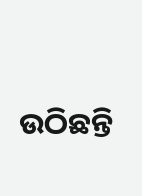ଉଠିଛନ୍ତି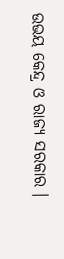ଉଭୟ କେନ୍ଦ୍ର ଓ ରାଜ୍ୟ ସରକାର ।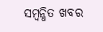ସମ୍ବନ୍ଧିତ ଖବର